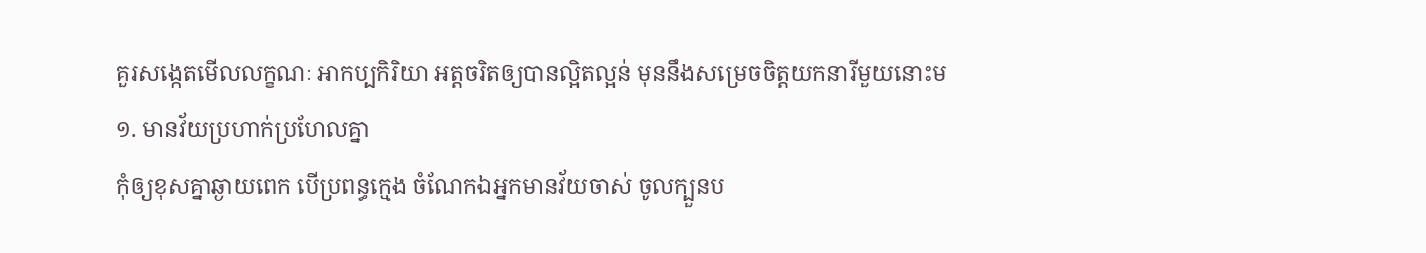គួរសង្កេតមើលលក្ខណៈ អាកប្បកិរិយា អត្តចរិតឲ្យបានល្អិតល្អន់ មុននឹងសម្រេចចិត្តយកនារីមួយនោះម
១. មានវ័យប្រហាក់ប្រហែលគ្នា
កុំឲ្យខុសគ្នាឆ្ងាយពេក បើប្រពន្ធក្មេង ចំណែកឯអ្នកមានវ័យចាស់ ចូលក្បួនប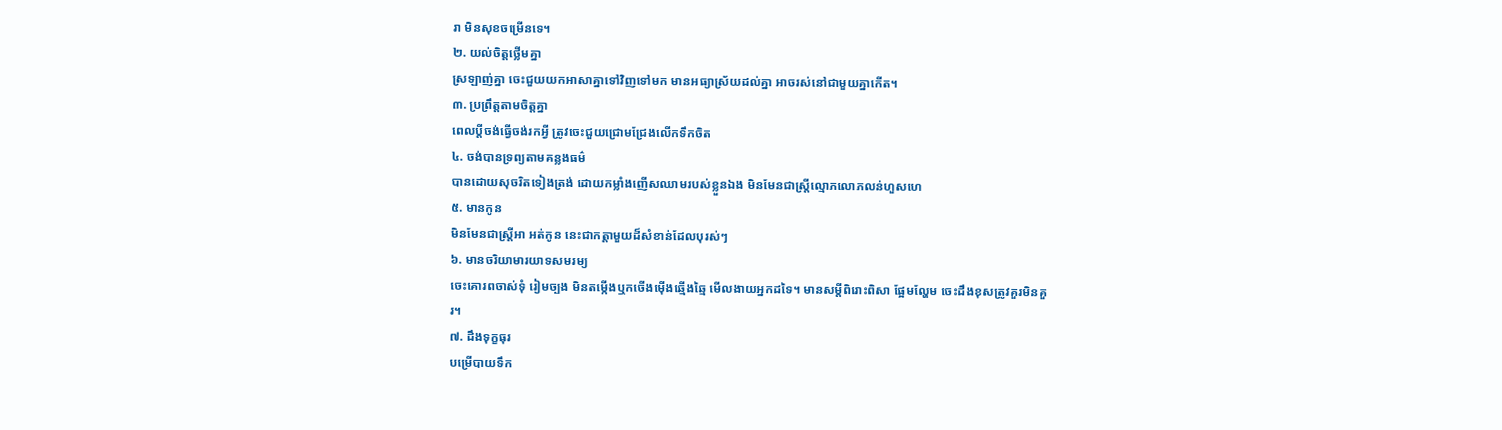រា មិនសុខចម្រើនទេ។
២. យល់ចិត្តថ្លើមគ្នា
ស្រឡាញ់គ្នា ចេះជួយយកអាសាគ្នាទៅវិញទៅមក មានអធ្យាស្រ័យដល់គ្នា អាចរស់នៅជាមួយគ្នាកើត។
៣. ប្រព្រឹត្តតាមចិត្តគ្នា
ពេលប្តីចង់ធ្វើចង់រកអ្វី ត្រូវចេះជួយជ្រោមជ្រែងលើកទឹកចិត
៤. ចង់បានទ្រព្យតាមគន្លងធម៌
បានដោយសុចរិតទៀងត្រង់ ដោយកម្លាំងញើសឈាមរបស់ខ្លួនឯង មិនមែនជាស្ត្រីល្មោភលោភលន់ហួសហេ
៥. មានកូន
មិនមែនជាស្ត្រីអា អត់កូន នេះជាកត្តាមួយដ៏សំខាន់ដែលបុរស់ៗ
៦. មានចរិយាមារយាទសមរម្យ
ចេះគោរពចាស់ទុំ រៀមច្បង មិនតម្កើងឬកចើងម៉ើងឆ្មើងឆ្មៃ មើលងាយអ្នកដទៃ។ មានសម្តីពិរោះពិសា ផ្អែមល្ហែម ចេះដឹងខុសត្រូវគួរមិនគួរ។
៧. ដឹងទុក្ខធុរ
បម្រើបាយទឹក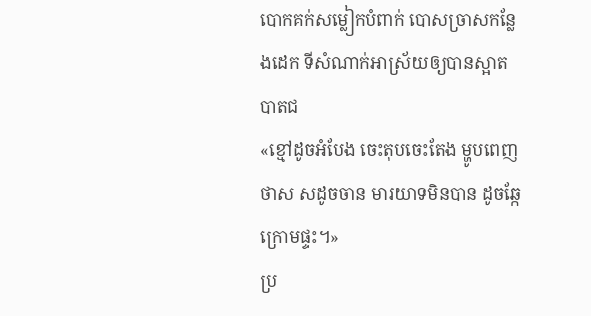បោកគក់សម្លៀកបំពាក់ បោសច្រាសកន្លែងដេក ទីសំណាក់អាស្រ័យឲ្យបានស្អាតបាតជ
«ខ្មៅដូចអំបែង ចេះតុបចេះតែង ម្ហូបពេញថាស សដូចចាន មារយាទមិនបាន ដូចឆ្កែក្រោមផ្ទះ។»
ប្រ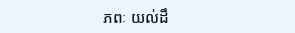ភពៈ យល់ដឹ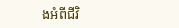ងអំពីជីវិ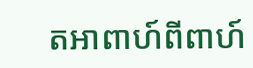តអាពាហ៍ពីពាហ៍